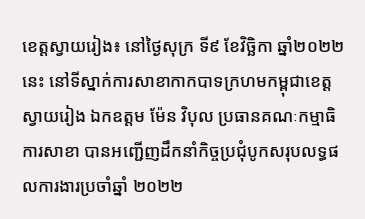ខេត្តស្វាយរៀង៖ នៅថ្ងៃសុក្រ ទី៩ ខែវិច្ឆិកា ឆ្នាំ២០២២នេះ នៅទីស្នាក់ការសាខាកាកបាទក្រហមកម្ពុជាខេត្តស្វាយរៀង ឯកឧត្តម ម៉ែន វិបុល ប្រធានគណៈកម្មាធិការសាខា បានអញ្ជេីញដឹកនាំកិច្ចប្រជុំបូកសរុបលទ្ធផលការងារប្រចាំឆ្នាំ ២០២២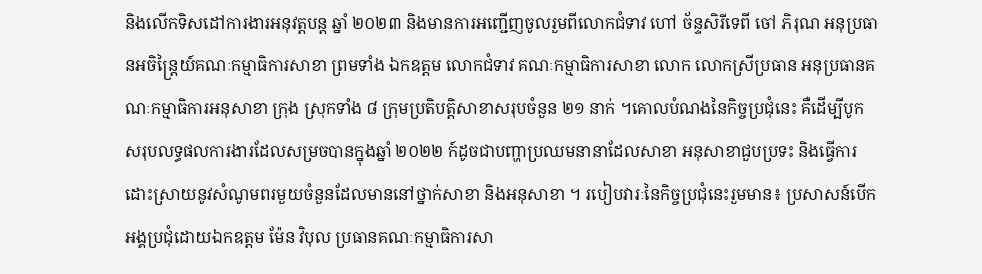និងលើកទិសដៅការងារអនុវត្តបន្ត ឆ្នាំ ២០២៣ និងមានការអញ្ជើញចូលរួមពីលោកជំទាវ ហៅ ច័ន្ទសិរីទេពី ចៅ ភិរុណ អនុប្រធានអចិន្ត្រៃយ៍គណៈកម្មាធិការសាខា ព្រមទាំង ឯកឧត្តម លោកជំទាវ គណៈកម្មាធិការសាខា លោក លោកស្រីប្រធាន អនុប្រធានគណៈកម្មាធិការអនុសាខា ក្រុង ស្រុកទាំង ៨ ក្រុមប្រតិបត្តិសាខាសរុបចំនួន ២១ នាក់ ។គោលបំណងនៃកិច្ចប្រជុំនេះ គឺដើម្បីបូកសរុបលទ្ធផលការងារដែលសម្រចបានក្នុងឆ្នាំ ២០២២ ក៍ដូចជាបញ្ហាប្រឈមនានាដែលសាខា អនុសាខាជួបប្រទះ និងធ្វើការដោះស្រាយនូវសំណូមពរមួយចំនួនដែលមាននៅថ្នាក់សាខា និងអនុសាខា ។ របៀបវារៈនៃកិច្ចប្រជុំនេះរួមមាន៖ ប្រសាសន៍បើកអង្គប្រជុំដោយឯកឧត្តម ម៉ែន វិបុល ប្រធានគណៈកម្មាធិការសា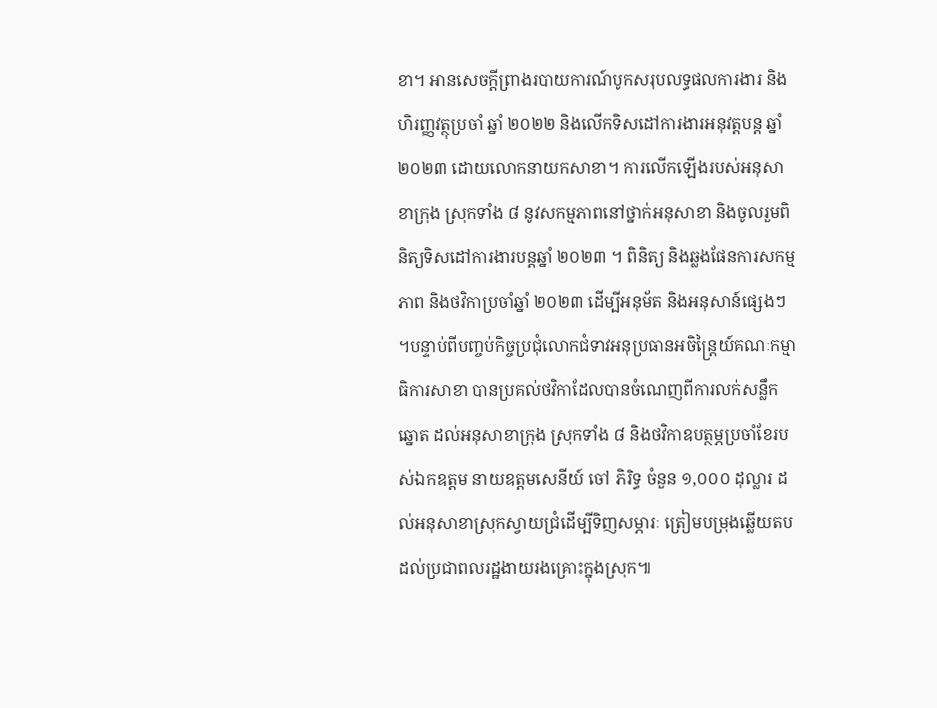ខា។ អានសេចក្តីព្រាងរបាយការណ៍បូកសរុបលទ្ធផលការងារ និងហិរញ្ញវត្ថុប្រចាំ ឆ្នាំ ២០២២ និងលើកទិសដៅការងារអនុវត្តបន្ត ឆ្នាំ ២០២៣ ដោយលោកនាយកសាខា។ ការលើកឡើងរបស់អនុសាខាក្រុង ស្រុកទាំង ៨ នូវសកម្មភាពនៅថ្នាក់អនុសាខា និងចូលរួមពិនិត្យទិសដៅការងារបន្តឆ្នាំ ២០២៣ ។ ពិនិត្យ និងឆ្លងផែនការសកម្មភាព និងថវិកាប្រចាំឆ្នាំ ២០២៣ ដើម្បីអនុម័ត និងអនុសាន៍ផ្សេងៗ ។បន្ទាប់ពីបញ្ចប់កិច្ចប្រជុំលោកជំទាវអនុប្រធានអចិន្ត្រៃយ៍គណៈកម្មាធិការសាខា បានប្រគល់ថវិកាដែលបានចំណេញពីការលក់សន្លឹកឆ្នោត ដល់អនុសាខាក្រុង ស្រុកទាំង ៨ និងថវិកាឧបត្ថម្ភប្រចាំខែរបស់ឯកឧត្តម នាយឧត្តមសេនីយ៍ ចៅ ភិរិទ្ធ ចំនួន ១,០០០ ដុល្លារ ដល់អនុសាខាស្រុកស្វាយជ្រំដើម្បីទិញសម្ភារៈ ត្រៀមបម្រុងឆ្លើយតបដល់ប្រជាពលរដ្ឋងាយរងគ្រោះក្នុងស្រុក៕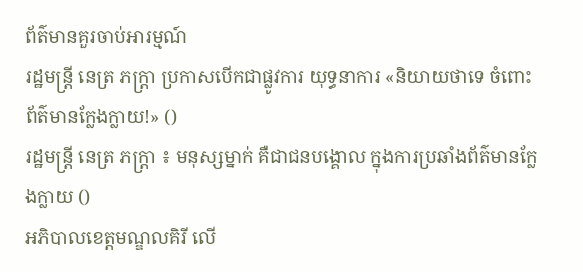ព័ត៌មានគួរចាប់អារម្មណ៍
រដ្ឋមន្ត្រី នេត្រ ភក្ត្រា ប្រកាសបើកជាផ្លូវការ យុទ្ធនាការ «និយាយថាទេ ចំពោះព័ត៌មានក្លែងក្លាយ!» ()
រដ្ឋមន្ត្រី នេត្រ ភក្ត្រា ៖ មនុស្សម្នាក់ គឺជាជនបង្គោល ក្នុងការប្រឆាំងព័ត៌មានក្លែងក្លាយ ()
អភិបាលខេត្តមណ្ឌលគិរី លើ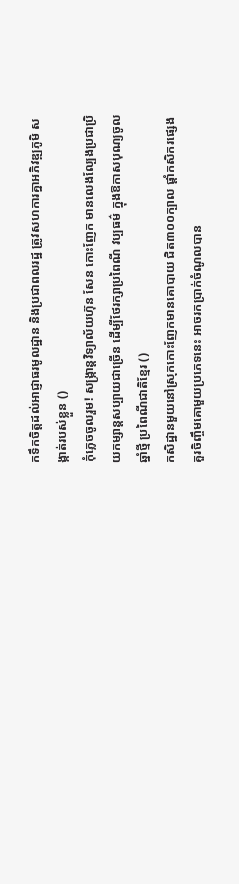កទឹកចិត្តដល់អាជ្ញាធរមូលដ្ឋាន និងប្រជាពលរដ្ឋ ត្រូវសហការគ្នាអភិវឌ្ឍភូមិ សង្កាត់របស់ខ្លួន ()
កុំភ្លេចចូលរួម! សង្ក្រាន្តវិទ្យាល័យហ៊ុន សែន កោះញែក មានលេងល្បែងប្រជាប្រិយកម្សាន្តសប្បាយជាច្រើន ដើម្បីថែរក្សាប្រពៃណី វប្បធម៌ ក្នុងឱកាសបុណ្យចូលឆ្នាំថ្មី ប្រពៃណីជាតិខ្មែរ ()
កសិដ្ឋានមួយនៅស្រុកកោះញែកមានគោបាយ ជិត៣០០ក្បាល ផ្ដាំកសិករផ្សេង គួរចិញ្ចឹមគោមួយប្រភេទនេះ អាចរកប្រាក់ចំណូលបាន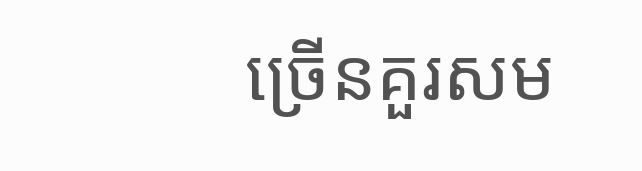ច្រើនគួរសម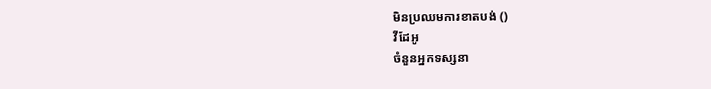មិនប្រឈមការខាតបង់ ()
វីដែអូ
ចំនួនអ្នកទស្សនា